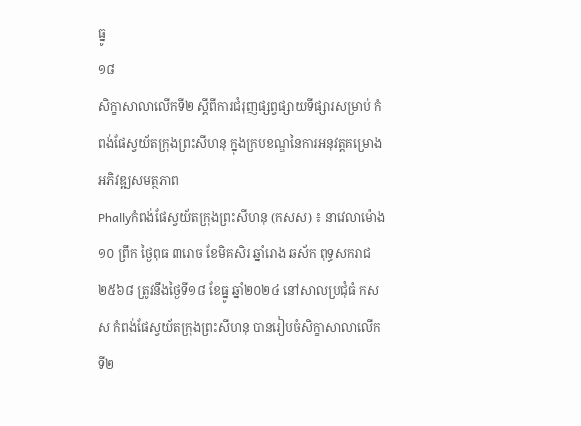ធ្នូ
១៨
សិក្ខាសាលាលើកទី២ ស្តីពីការជំរុញផ្សព្វផ្សាយទីផ្សារសម្រាប់ កំពង់ផែស្វយ័តក្រុងព្រះសីហនុ ក្នុងក្របខណ្ឌនៃការអនុវត្តគម្រោងអភិវឌ្ឍសមត្ថភាព
Phallyកំពង់ផែស្វយ័តក្រុងព្រះសីហនុ (កសស) ៖ នាវេលាម៉ោង ១០ ព្រឹក ថ្ងៃពុធ ៣រោច ខែមិគសិរ ឆ្នាំរោង ឆស័ក ពុទ្ធសករាជ ២៥៦៨ ត្រូវនឹងថ្ងៃទី១៨ ខែធ្នូ ឆ្នាំ២០២៤ នៅសាលប្រជុំធំ កសស កំពង់ផែស្វយ័តក្រុងព្រះសីហនុ បានរៀបចំសិក្ខាសាលាលើកទី២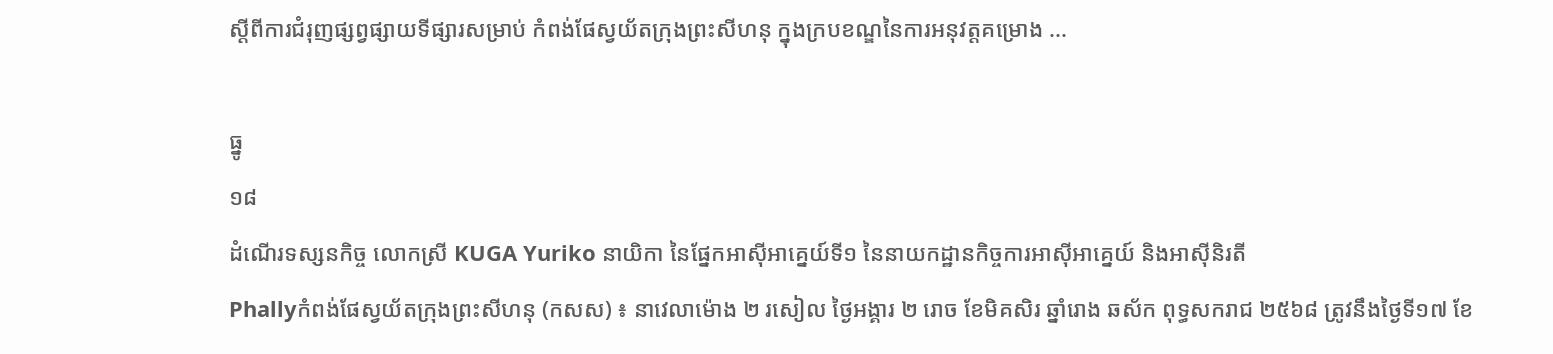ស្តីពីការជំរុញផ្សព្វផ្សាយទីផ្សារសម្រាប់ កំពង់ផែស្វយ័តក្រុងព្រះសីហនុ ក្នុងក្របខណ្ឌនៃការអនុវត្តគម្រោង ...

ធ្នូ
១៨
ដំណើរទស្សនកិច្ច លោកស្រី KUGA Yuriko នាយិកា នៃផ្នែកអាស៊ីអាគ្នេយ៍ទី១ នៃនាយកដ្ឋានកិច្ចការអាស៊ីអាគ្នេយ៍ និងអាស៊ីនិរតី
Phallyកំពង់ផែស្វយ័តក្រុងព្រះសីហនុ (កសស) ៖ នាវេលាម៉ោង ២ រសៀល ថ្ងៃអង្គារ ២ រោច ខែមិគសិរ ឆ្នាំរោង ឆស័ក ពុទ្ធសករាជ ២៥៦៨ ត្រូវនឹងថ្ងៃទី១៧ ខែ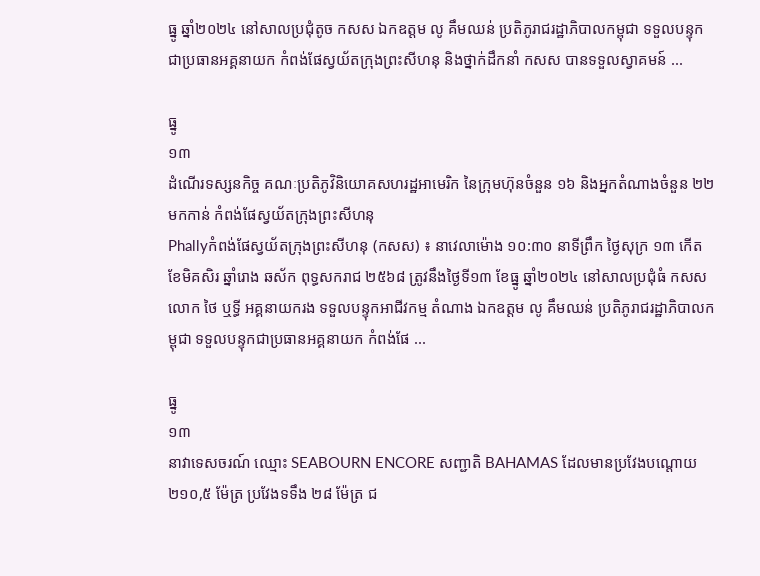ធ្នូ ឆ្នាំ២០២៤ នៅសាលប្រជុំតូច កសស ឯកឧត្តម លូ គឹមឈន់ ប្រតិភូរាជរដ្ឋាភិបាលកម្ពុជា ទទួលបន្ទុកជាប្រធានអគ្គនាយក កំពង់ផែស្វយ័តក្រុងព្រះសីហនុ និងថ្នាក់ដឹកនាំ កសស បានទទួលស្វាគមន៍ ...

ធ្នូ
១៣
ដំណើរទស្សនកិច្ច គណៈប្រតិភូវិនិយោគសហរដ្ឋអាមេរិក នៃក្រុមហ៊ុនចំនួន ១៦ និងអ្នកតំណាងចំនួន ២២ មកកាន់ កំពង់ផែស្វយ័តក្រុងព្រះសីហនុ
Phallyកំពង់ផែស្វយ័តក្រុងព្រះសីហនុ (កសស) ៖ នាវេលាម៉ោង ១០:៣០ នាទីព្រឹក ថ្ងៃសុក្រ ១៣ កើត ខែមិគសិរ ឆ្នាំរោង ឆស័ក ពុទ្ធសករាជ ២៥៦៨ ត្រូវនឹងថ្ងៃទី១៣ ខែធ្នូ ឆ្នាំ២០២៤ នៅសាលប្រជុំធំ កសស លោក ថៃ ឬទ្ធី អគ្គនាយករង ទទួលបន្ទុកអាជីវកម្ម តំណាង ឯកឧត្តម លូ គឹមឈន់ ប្រតិភូរាជរដ្ឋាភិបាលកម្ពុជា ទទួលបន្ទុកជាប្រធានអគ្គនាយក កំពង់ផែ ...

ធ្នូ
១៣
នាវាទេសចរណ៍ ឈ្មោះ SEABOURN ENCORE សញ្ជាតិ BAHAMAS ដែលមានប្រវែងបណ្តោយ ២១០,៥ ម៉ែត្រ ប្រវែងទទឹង ២៨ ម៉ែត្រ ជ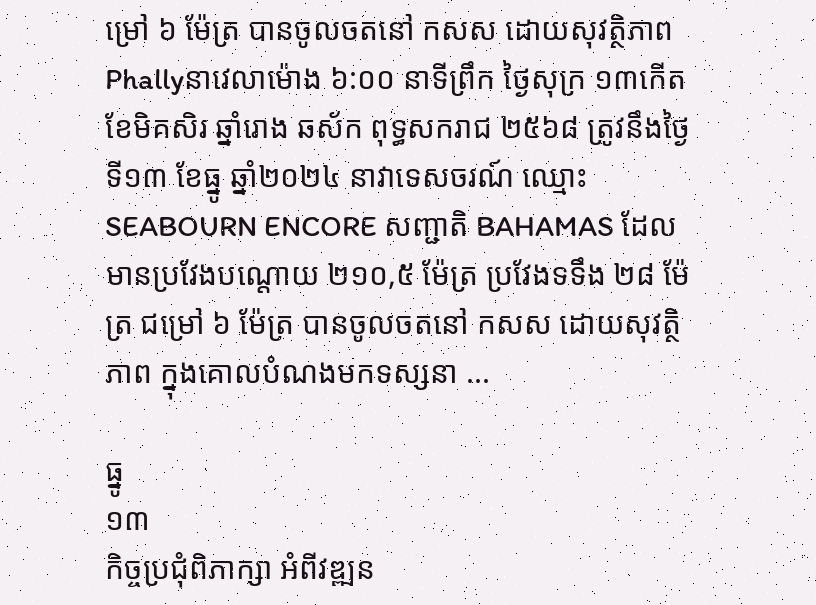ម្រៅ ៦ ម៉ែត្រ បានចូលចតនៅ កសស ដោយសុវត្ថិភាព
Phallyនាវេលាម៉ោង ៦:០០ នាទីព្រឹក ថ្ងៃសុក្រ ១៣កើត ខែមិគសិរ ឆ្នាំរោង ឆស័ក ពុទ្ធសករាជ ២៥៦៨ ត្រូវនឹងថ្ងៃទី១៣ ខែធ្នូ ឆ្នាំ២០២៤ នាវាទេសចរណ៍ ឈ្មោះ SEABOURN ENCORE សញ្ជាតិ BAHAMAS ដែលមានប្រវែងបណ្តោយ ២១០,៥ ម៉ែត្រ ប្រវែងទទឹង ២៨ ម៉ែត្រ ជម្រៅ ៦ ម៉ែត្រ បានចូលចតនៅ កសស ដោយសុវត្ថិភាព ក្នុងគោលបំណងមកទស្សនា ...

ធ្នូ
១៣
កិច្ចប្រជុំពិភាក្សា អំពីវឌ្ឍន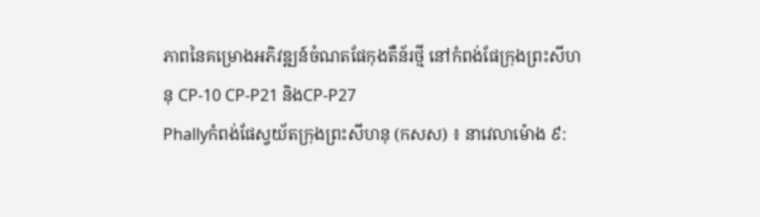ភាពនៃគម្រោងអភិវឌ្ឍន៍ចំណតផែកុងតឺន័រថ្មី នៅកំពង់ផែក្រុងព្រះសីហនុ CP-10 CP-P21 និងCP-P27
Phallyកំពង់ផែស្វយ័តក្រុងព្រះសីហនុ (កសស) ៖ នាវេលាម៉ោង ៩: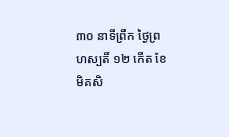៣០ នាទីព្រឹក ថ្ងៃព្រហស្បតិ៍ ១២ កើត ខែមិគសិ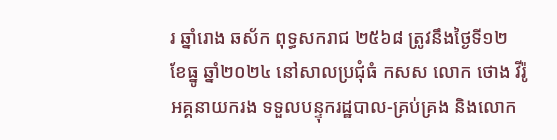រ ឆ្នាំរោង ឆស័ក ពុទ្ធសករាជ ២៥៦៨ ត្រូវនឹងថ្ងៃទី១២ ខែធ្នូ ឆ្នាំ២០២៤ នៅសាលប្រជុំធំ កសស លោក ថោង វីរ៉ូ អគ្គនាយករង ទទួលបន្ទុករដ្ឋបាល-គ្រប់គ្រង និងលោក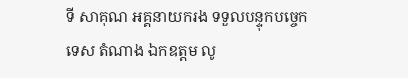ទី សាគុណ អគ្គនាយករង ទទួលបន្ទុកបច្ចេកទេស តំណាង ឯកឧត្តម លូ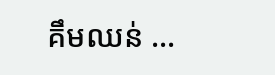គឹមឈន់ ...